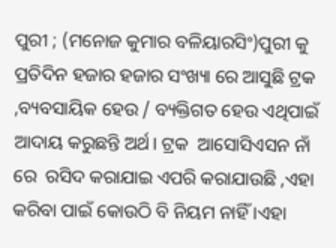ପୁରୀ ; (ମନୋଜ କୁମାର ବଳିୟାରସିଂ)ପୁରୀ କୁ ପ୍ରତିଦିନ ହଜାର ହଜାର ସଂଖ୍ୟା ରେ ଆସୁଛି ଟ୍ରକ ,ବ୍ୟବସାୟିକ ହେଉ / ବ୍ୟକ୍ତିଗତ ହେଉ ଏଥିପାଇଁ ଆଦାୟ କରୁଛନ୍ତି ଅର୍ଥ। ଟ୍ରକ  ଆସୋସିଏସନ ନାଁ ରେ  ରସିଦ କରାଯାଇ ଏପରି କରାଯାଉଛି ,ଏହା କରିବା ପାଇଁ କୋଉଠି ବି ନିୟମ ନାହିଁ ।ଏହା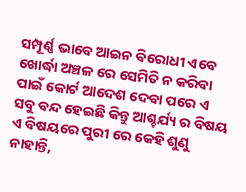ସମ୍ପୂର୍ଣ୍ଣ ଭାବେ ଆଇନ ବିରୋଧୀ ଏବେ ଖୋର୍ଦ୍ଧା ଅଞ୍ଚଳ ରେ ସେମିତି ନ କରିବା ପାଇଁ କୋର୍ଟ ଆଦେଶ ଦେବା ପରେ ଏ ସବୁ ବନ୍ଦ ହେଇଛି କିନ୍ତୁ ଆଶ୍ଚର୍ଯ୍ୟ ର ବିଷୟ ଏ ବିଷୟରେ ପୁରୀ ରେ କେହି ଶୁଣୁ ନାହାନ୍ତି,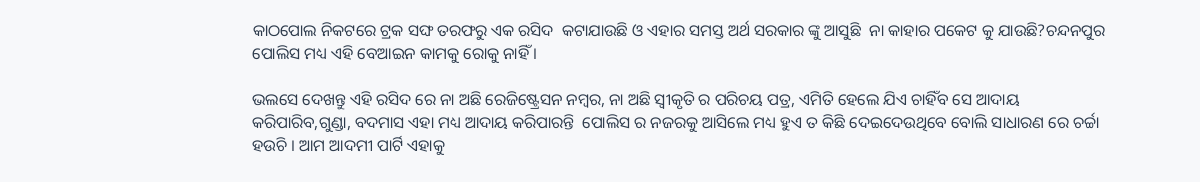କାଠପୋଲ ନିକଟରେ ଟ୍ରକ ସଙ୍ଘ ତରଫରୁ ଏକ ରସିଦ  କଟାଯାଉଛି ଓ ଏହାର ସମସ୍ତ ଅର୍ଥ ସରକାର ଙ୍କୁ ଆସୁଛି  ନା କାହାର ପକେଟ କୁ ଯାଉଛି?ଚନ୍ଦନପୁର ପୋଲିସ ମଧ୍ୟ ଏହି ବେଆଇନ କାମକୁ ରୋକୁ ନାହିଁ ।

ଭଲସେ ଦେଖନ୍ତୁ ଏହି ରସିଦ ରେ ନା ଅଛି ରେଜିଷ୍ଟ୍ରେସନ ନମ୍ବର, ନା ଅଛି ସ୍ୱୀକୃତି ର ପରିଚୟ ପତ୍ର, ଏମିତି ହେଲେ ଯିଏ ଚାହିଁବ ସେ ଆଦାୟ କରିପାରିବ,ଗୁଣ୍ଡା, ବଦମାସ ଏହା ମଧ୍ୟ ଆଦାୟ କରିପାରନ୍ତି  ପୋଲିସ ର ନଜରକୁ ଆସିଲେ ମଧ୍ୟ ହୁଏ ତ କିଛି ଦେଇଦେଉଥିବେ ବୋଲି ସାଧାରଣ ରେ ଚର୍ଚ୍ଚା ହଉଚି । ଆମ ଆଦମୀ ପାର୍ଟି ଏହାକୁ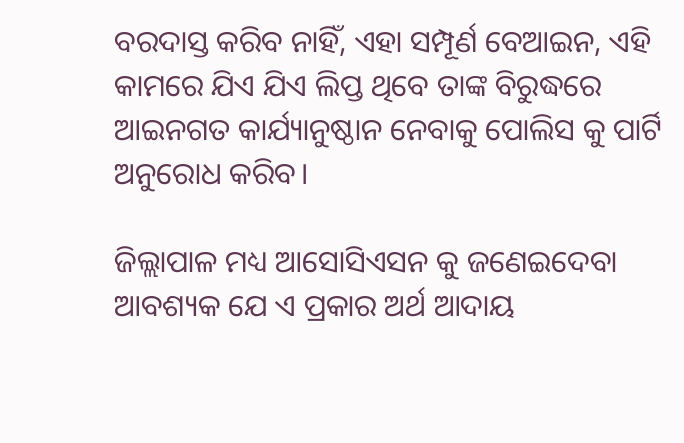ବରଦାସ୍ତ କରିବ ନାହିଁ, ଏହା ସମ୍ପୂର୍ଣ ବେଆଇନ, ଏହି କାମରେ ଯିଏ ଯିଏ ଲିପ୍ତ ଥିବେ ତାଙ୍କ ବିରୁଦ୍ଧରେ ଆଇନଗତ କାର୍ଯ୍ୟାନୁଷ୍ଠାନ ନେବାକୁ ପୋଲିସ କୁ ପାର୍ଟି ଅନୁରୋଧ କରିବ।

ଜିଲ୍ଲାପାଳ ମଧ୍ୟ ଆସୋସିଏସନ କୁ ଜଣେଇଦେବା ଆବଶ୍ୟକ ଯେ ଏ ପ୍ରକାର ଅର୍ଥ ଆଦାୟ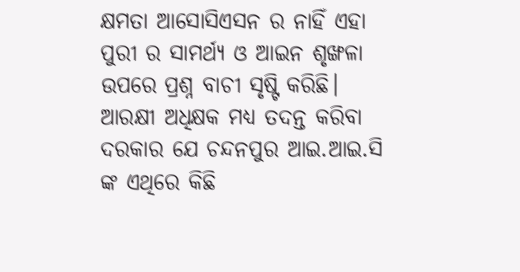କ୍ଷମତା ଆସୋସିଏସନ ର ନାହିଁ ଏହା ପୁରୀ ର ସାମର୍ଥ୍ୟ ଓ ଆଇନ ଶୃଙ୍ଖଳା ଉପରେ ପ୍ରଶ୍ନ ବାଚୀ ସୃଷ୍ଟି କରିଛି। ଆରକ୍ଷୀ ଅଧିକ୍ଷକ ମଧ୍ୟ ତଦନ୍ତ କରିବା ଦରକାର ଯେ ଚନ୍ଦନପୁର ଆଇ.ଆଇ.ସି ଙ୍କ ଏଥିରେ କିଛି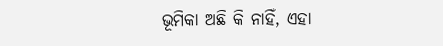ଭୂମିକା ଅଛି କି ନାହିଁ, ଏହା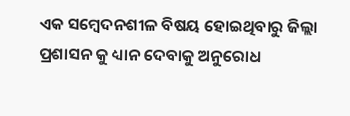ଏକ ସମ୍ବେଦନଶୀଳ ବିଷୟ ହୋଇଥିବାରୁ ଜିଲ୍ଲା ପ୍ରଶାସନ କୁ ଧ୍ୟାନ ଦେବାକୁ ଅନୁରୋଧ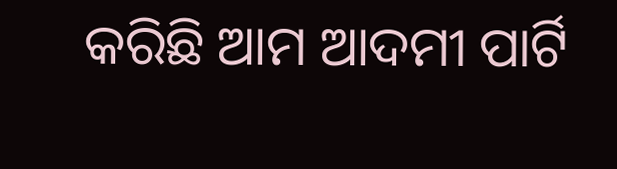କରିଛି ଆମ ଆଦମୀ ପାର୍ଟି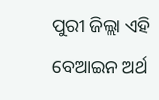ପୁରୀ ଜିଲ୍ଲା ଏହି ବେଆଇନ ଅର୍ଥ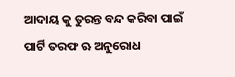ଆଦାୟ କୁ ତୁରନ୍ତ ବନ୍ଦ କରିବା ପାଇଁ ପାର୍ଟି ତରଫ ଋ ଅନୁରୋଧ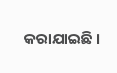କରାଯାଇଛି ।